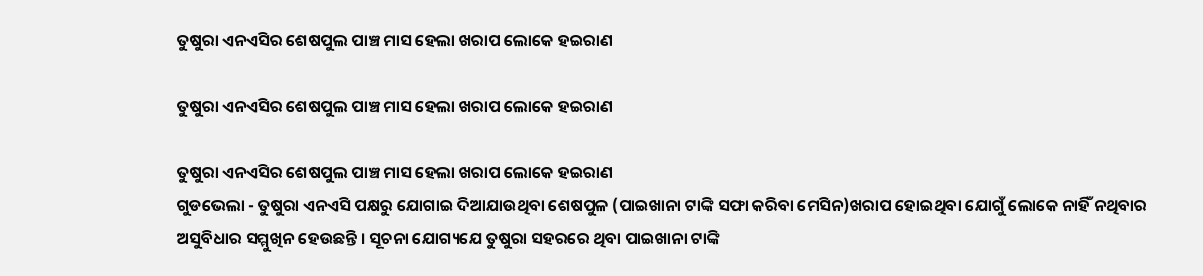ତୁଷୁରା ଏନଏସିର ଶେଷପୁଲ ପାଞ୍ଚ ମାସ ହେଲା ଖରାପ ଲୋକେ ହଇରାଣ

ତୁଷୁରା ଏନଏସିର ଶେଷପୁଲ ପାଞ୍ଚ ମାସ ହେଲା ଖରାପ ଲୋକେ ହଇରାଣ

ତୁଷୁରା ଏନଏସିର ଶେଷପୁଲ ପାଞ୍ଚ ମାସ ହେଲା ଖରାପ ଲୋକେ ହଇରାଣ
ଗୁଡଭେଲା - ତୁଷୁରା ଏନଏସି ପକ୍ଷରୁ ଯୋଗାଇ ଦିଆଯାଉଥିବା ଶେଷପୁଳ (ପାଇଖାନା ଟାଙ୍କି ସଫା କରିବା ମେସିନ)ଖରାପ ହୋଇଥିବା ଯୋଗୁଁ ଲୋକେ ନାହିଁ ନଥିବାର ଅସୁବିଧାର ସମ୍ମୁଖିନ ହେଉଛନ୍ତି । ସୂଚନା ଯୋଗ୍ୟଯେ ତୁଷୁରା ସହରରେ ଥିବା ପାଇଖାନା ଟାଙ୍କି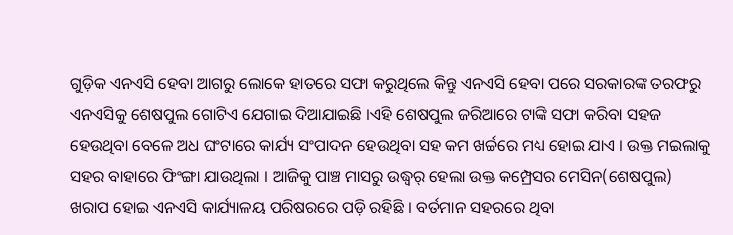ଗୁଡ଼ିକ ଏନଏସି ହେବା ଆଗରୁ ଲୋକେ ହାତରେ ସଫା କରୁଥିଲେ କିନ୍ତୁ ଏନଏସି ହେବା ପରେ ସରକାରଙ୍କ ତରଫରୁ ଏନଏସିକୁ ଶେଷପୁଲ ଗୋଟିଏ ଯେଗାଇ ଦିଆଯାଇଛି ।ଏହି ଶେଷପୁଲ ଜରିଆରେ ଟାଙ୍କି ସଫା କରିବା ସହଜ ହେଉଥିବା ବେଳେ ଅଧ ଘଂଟାରେ କାର୍ଯ୍ୟ ସଂପାଦନ ହେଉଥିବା ସହ କମ ଖର୍ଚ୍ଚରେ ମଧ୍ୟ ହୋଇ ଯାଏ । ଉକ୍ତ ମଇଲାକୁ ସହର ବାହାରେ ଫିଂଙ୍ଗା ଯାଉଥିଲା । ଆଜିକୁ ପାଞ୍ଚ ମାସରୁ ଉଦ୍ଧ୍ୱର୍ ହେଲା ଉକ୍ତ କମ୍ପ୍ରେସର ମେସିନ(ଶେଷପୁଲ) ଖରାପ ହୋଇ ଏନଏସି କାର୍ଯ୍ୟାଳୟ ପରିଷରରେ ପଡ଼ି ରହିଛି । ବର୍ତମାନ ସହରରେ ଥିବା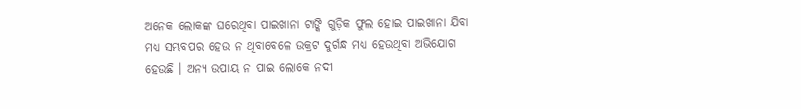ଅନେକ ଲୋକଙ୍କ ଘରେଥିବା ପାଇଖାନା ଟାଙ୍କି ଗୁଡ଼ିକ ଫୁଲ ହୋଇ ପାଇଖାନା ଯିବା ମଧ୍ୟ ସମ୍ଭବପର ହେଉ ନ ଥିବାବେଳେ ଉକ୍ରଟ ଦୁର୍ଗନ୍ଧ ମଧ୍ୟ ହେଉଥିବା ଅଭିଯୋଗ ହେଉଛି । ଅନ୍ୟ ଉପାୟ ନ ପାଇ ଲୋକେ ନଦୀ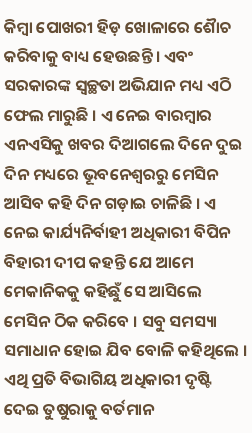କିମ୍ବା ପୋଖରୀ ହିଡ଼ ଖୋଳାରେ ଶୈାଚ କରିବାକୁ ବାଧ୍ୟ ହେଉଛନ୍ତି । ଏବଂ ସରକାରଙ୍କ ସ୍ୱଚ୍ଛତା ଅଭିଯାନ ମଧ୍ୟ ଏଠି ଫେଲ ମାରୁଛି । ଏ ନେଇ ବାରମ୍ବାର ଏନଏସିକୁ ଖବର ଦିଆଗଲେ ଦିନେ ଦୁଇ ଦିନ ମଧ୍ୟରେ ଭୂବନେଶ୍ୱରରୁ ମେସିନ ଆସିବ କହି ଦିନ ଗଡ଼ାଇ ଚାଳିଛି । ଏ ନେଇ କାର୍ଯ୍ୟନିର୍ବାହୀ ଅଧିକାରୀ ବିପିନ ବିହାରୀ ଦୀପ କହନ୍ତି ଯେ ଆମେ ମେକାନିକକୁ କହିଛୁଁ ସେ ଆସିଲେ ମେସିନ ଠିକ କରିବେ । ସବୁ ସମସ୍ୟା ସମାଧାନ ହୋଇ ଯିବ ବୋଳି କହିଥିଲେ । ଏଥି ପ୍ରତି ବିଭାଗିୟ ଅଧିକାରୀ ଦୃଷ୍ଟି ଦେଇ ତୁଷୁରାକୁ ବର୍ତମାନ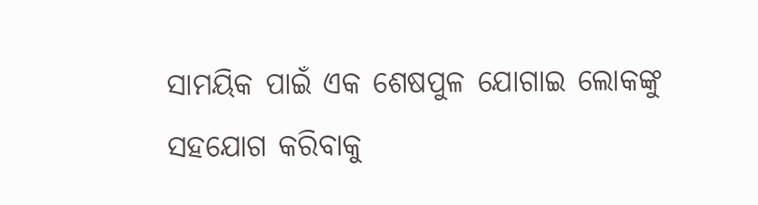ସାମୟିକ ପାଇଁ ଏକ ଶେଷପୁଳ ଯୋଗାଇ ଲୋକଙ୍କୁ ସହଯୋଗ କରିବାକୁ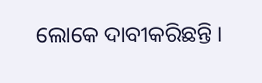ଲୋକେ ଦାବୀକରିଛନ୍ତି ।